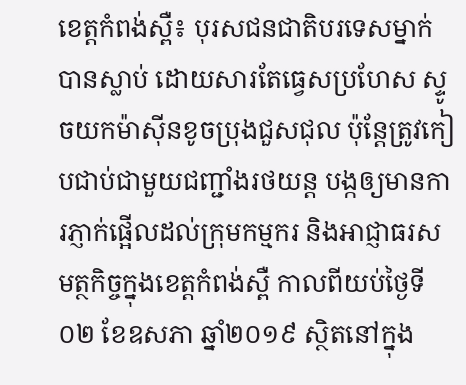ខេត្តកំពង់ស្ពឺ៖ បុរសជនជាតិបរទេសម្នាក់បានស្លាប់ ដោយសារតែធ្វេសប្រហែស ស្ទូចយកម៉ាស៊ីនខូចប្រុងជួសជុល ប៉ុន្តែត្រូវកៀបជាប់ជាមួយជញ្ជាំងរថយន្ត បង្កឲ្យមានការភ្ញាក់ផ្អើលដល់ក្រុមកម្មករ និងអាជ្ញាធរសមត្ថកិច្ចក្នុងខេត្តកំពង់ស្ពឺ កាលពីយប់ថ្ងៃទី០២ ខែឧសភា ឆ្នាំ២០១៩ ស្ថិតនៅក្នុង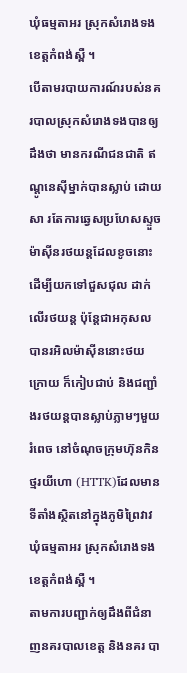ឃុំធម្មតាអរ ស្រុកសំរោងទង ខេត្តកំពង់ស្ពឺ ។
បើតាមរបាយការណ៍របស់នគរបាលស្រុកសំរោងទងបានឲ្យដឹងថា មានករណីជនជាតិ ឥណ្តូនេស៊ីម្នាក់បានស្លាប់ ដោយសា រតែការឆ្វេសប្រហែសស្ទួចម៉ាស៊ីនរថយន្តដែលខូចនោះដើម្បីយកទៅជួសជុល ដាក់លើរថយន្ត ប៉ុន្តែជាអកុសលបានរអិលម៉ាសុីននោះថយក្រោយ ក៏កៀបជាប់ និងជញ្ជាំងរថយន្តបានស្លាប់ភ្លាមៗមួយរំពេច នៅចំណុចក្រុមហ៊ុនកិនថ្មរយីហោ (HTTK)ដែលមានទីតាំងស្ថិតនៅក្នុងភូមិព្រៃវាវ ឃុំធម្មតាអរ ស្រុកសំរោងទង ខេត្តកំពង់ស្ពឺ ។
តាមការបញ្ជាក់ឲ្យដឹងពីជំនាញនគរបាលខេត្ដ និងនគរ បា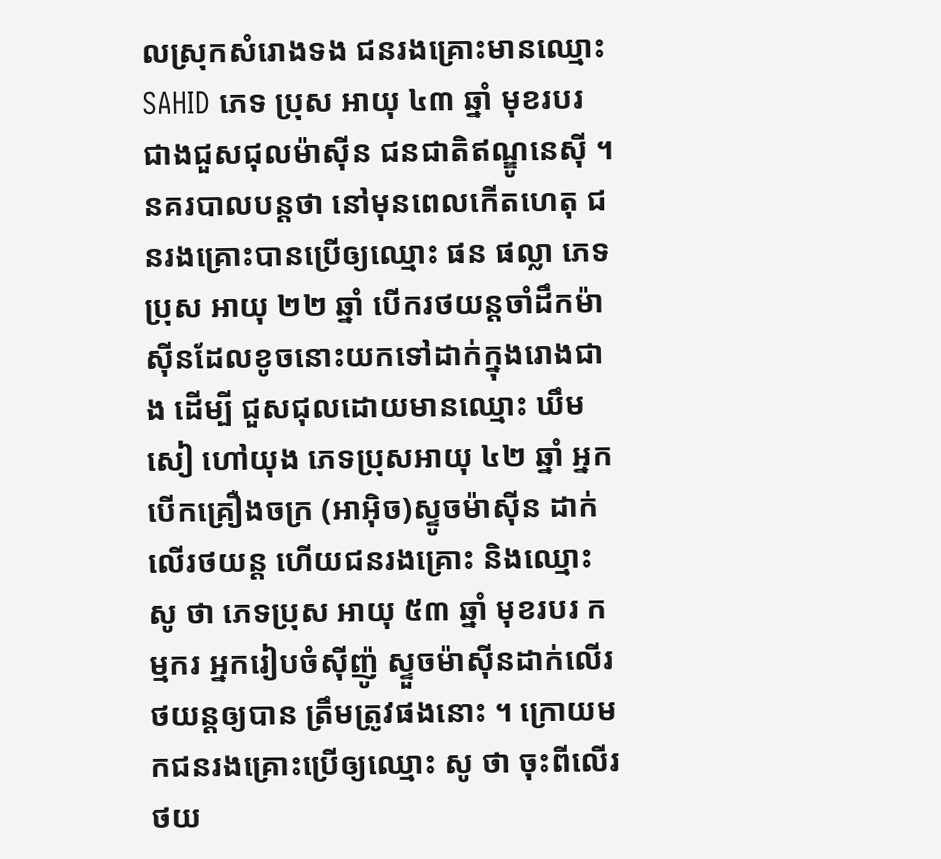លស្រុកសំរោងទង ជនរងគ្រោះមានឈ្មោះ SAHID ភេទ ប្រុស អាយុ ៤៣ ឆ្នាំ មុខរបរ ជាងជួសជុលម៉ាស៊ីន ជនជាតិឥណ្ឌូនេស៊ី ។ នគរបាលបន្តថា នៅមុនពេលកើតហេតុ ជនរងគ្រោះបានប្រើឲ្យឈ្មោះ ផន ផល្លា ភេទប្រុស អាយុ ២២ ឆ្នាំ បើករថយន្តចាំដឹកម៉ាស៊ីនដែលខូចនោះយកទៅដាក់ក្នុងរោងជាង ដើម្បី ជួសជុលដោយមានឈ្មោះ ឃឹម សៀ ហៅយុង ភេទប្រុសអាយុ ៤២ ឆ្នាំ អ្នកបើកគ្រឿងចក្រ (អាអ៊ិច)ស្ទូចម៉ាស៊ីន ដាក់លើរថយន្ត ហើយជនរងគ្រោះ និងឈ្មោះ សូ ថា ភេទប្រុស អាយុ ៥៣ ឆ្នាំ មុខរបរ កម្មករ អ្នករៀបចំស៊ីញ៉ូ ស្ទួចម៉ាស៊ីនដាក់លើរថយន្តឲ្យបាន ត្រឹមត្រូវផងនោះ ។ ក្រោយមកជនរងគ្រោះប្រើឲ្យឈ្មោះ សូ ថា ចុះពីលើរថយ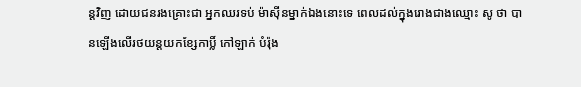ន្តវិញ ដោយជនរងគ្រោះជា អ្នកឈរទប់ ម៉ាស៊ីនម្នាក់ឯងនោះទេ ពេលដល់ក្នុងរោងជាងឈ្មោះ សូ ថា បានឡើងលើរថយន្តយកខ្សែកាប្លិ៍ កៅឡាក់ បំរ៉ុង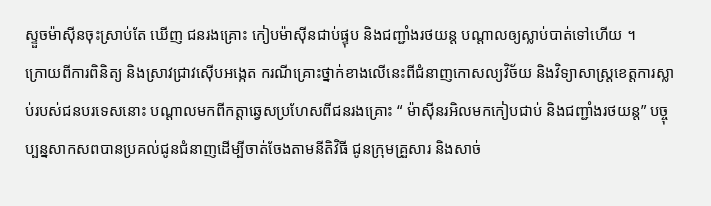ស្ទួចម៉ាស៊ីនចុះស្រាប់តែ ឃើញ ជនរងគ្រោះ កៀបម៉ាស៊ីនជាប់ផ្ទុប និងជញ្ជាំងរថយន្ត បណ្តាលឲ្យស្លាប់បាត់ទៅហើយ ។
ក្រោយពីការពិនិត្យ និងស្រាវជ្រាវស៊ើបអង្កេត ករណីគ្រោះថ្នាក់ខាងលើនេះពីជំនាញកោសល្យវិច័យ និងវិទ្យាសាស្ត្រខេត្តការស្លាប់របស់ជនបរទេសនោះ បណ្ដាលមកពីកត្ដាឆ្វេសប្រហែសពីជនរងគ្រោះ “ ម៉ាស៊ីនរអិលមកកៀបជាប់ និងជញ្ជាំងរថយន្ត” បច្ចុប្បន្នសាកសពបានប្រគល់ជូនជំនាញដើម្បីចាត់ចែងតាមនីតិវិធី ជូនក្រុមគ្រួសារ និងសាច់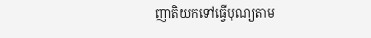ញាតិយកទៅធ្វើបុណ្យតាម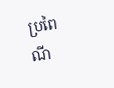ប្រពៃណី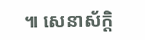៕ សេនាស័ក្តិ